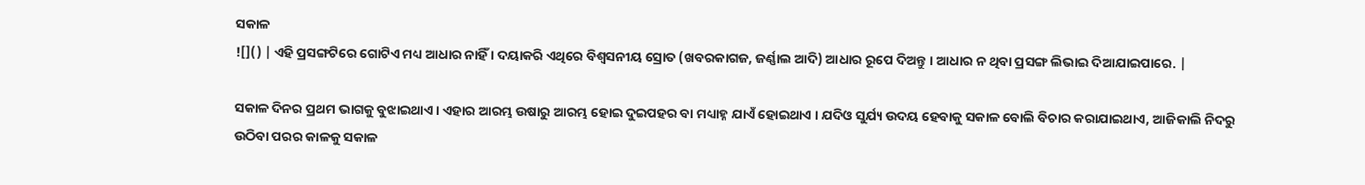ସକାଳ
![]() | ଏହି ପ୍ରସଙ୍ଗଟିରେ ଗୋଟିଏ ମଧ୍ୟ ଆଧାର ନାହିଁ । ଦୟାକରି ଏଥିରେ ବିଶ୍ୱସନୀୟ ସ୍ରୋତ (ଖବରକାଗଜ, ଜର୍ଣ୍ଣାଲ ଆଦି) ଆଧାର ରୂପେ ଦିଅନ୍ତୁ । ଆଧାର ନ ଥିବା ପ୍ରସଙ୍ଗ ଲିଭାଇ ଦିଆଯାଇପାରେ. |

ସକାଳ ଦିନର ପ୍ରଥମ ଭାଗକୁ ବୁଝାଇଥାଏ । ଏହାର ଆରମ୍ଭ ଉଷାରୁ ଆରମ୍ଭ ହୋଇ ଦୁଇପହର ବା ମଧ୍ୟାହ୍ନ ଯାଏଁ ହୋଇଥାଏ । ଯଦିଓ ସୁର୍ଯ୍ୟ ଉଦୟ ହେବାକୁ ସକାଳ ବୋଲି ବିଚାର କରାଯାଇଥାଏ, ଆଜିକାଲି ନିଦରୁ ଉଠିବା ପରର କାଳକୁ ସକାଳ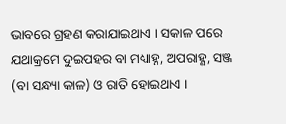ଭାବରେ ଗ୍ରହଣ କରାଯାଇଥାଏ । ସକାଳ ପରେ ଯଥାକ୍ରମେ ଦୁଇପହର ବା ମଧ୍ୟାହ୍ନ, ଅପରାହ୍ଣ, ସଞ୍ଜ (ବା ସନ୍ଧ୍ୟା କାଳ) ଓ ରାତି ହୋଇଥାଏ ।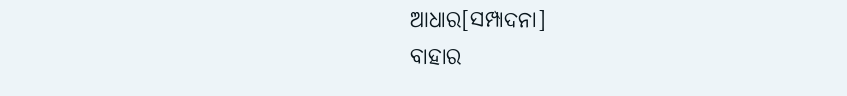ଆଧାର[ସମ୍ପାଦନା]
ବାହାର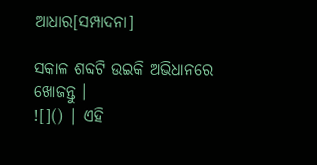ଆଧାର[ସମ୍ପାଦନା]

ସକାଳ ଶବ୍ଦଟି ଉଇକି ଅଭିଧାନରେ ଖୋଜନ୍ତୁ ।
![]() | ଏହି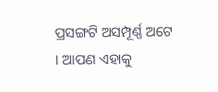ପ୍ରସଙ୍ଗଟି ଅସମ୍ପୂର୍ଣ୍ଣ ଅଟେ । ଆପଣ ଏହାକୁ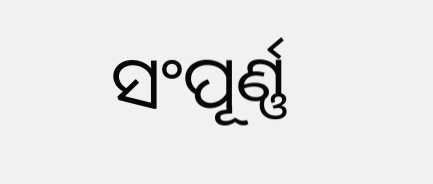ସଂପୂର୍ଣ୍ଣ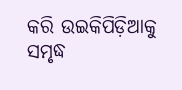କରି ଉଇକିପିଡ଼ିଆକୁ ସମୃଦ୍ଧ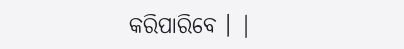କରିପାରିବେ । |